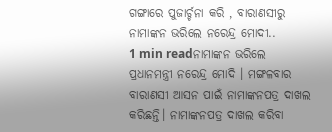ଗଙ୍ଗାରେ ପୁଜାର୍ଚ୍ଚନା କରି , ବାରାଣସୀରୁ ନାମାଙ୍କନ ଭରିଲେ ନରେନ୍ଦ୍ର ମୋଦୀ..
1 min readନାମାଙ୍କନ ଭରିଲେ ପ୍ରଧାନମନ୍ତ୍ରୀ ନରେନ୍ଦ୍ର ମୋଦି । ମଙ୍ଗଳବାର ବାରାଣସୀ ଆସନ ପାଇଁ ନାମାଙ୍କନପତ୍ର ଦାଖଲ କରିଛନ୍ତି। ନାମାଙ୍କନପତ୍ର ଦାଖଲ କରିବା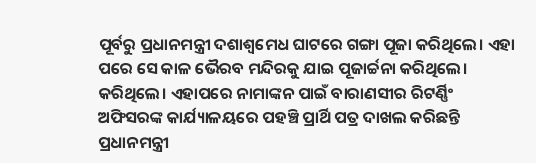ପୂର୍ବରୁ ପ୍ରଧାନମନ୍ତ୍ରୀ ଦଶାଶ୍ୱମେଧ ଘାଟରେ ଗଙ୍ଗା ପୂଜା କରିଥିଲେ। ଏହା ପରେ ସେ କାଳ ଭୈରବ ମନ୍ଦିରକୁ ଯାଇ ପୂଜାର୍ଚ୍ଚନା କରିଥିଲେ। କରିଥିଲେ। ଏହାପରେ ନାମାଙ୍କନ ପାଇଁ ବାରାଣସୀର ରିଟର୍ଣ୍ଣିଂ ଅଫିସରଙ୍କ କାର୍ଯ୍ୟାଳୟରେ ପହଞ୍ଚି ପ୍ରାର୍ଥି ପତ୍ର ଦାଖଲ କରିଛନ୍ତି ପ୍ରଧାନମନ୍ତ୍ରୀ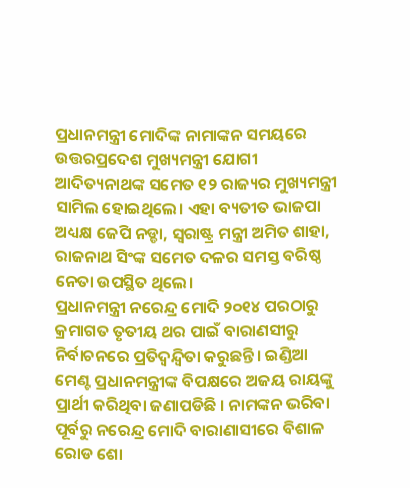ପ୍ରଧାନମନ୍ତ୍ରୀ ମୋଦିଙ୍କ ନାମାଙ୍କନ ସମୟରେ ଉତ୍ତରପ୍ରଦେଶ ମୁଖ୍ୟମନ୍ତ୍ରୀ ଯୋଗୀ ଆଦିତ୍ୟନାଥଙ୍କ ସମେତ ୧୨ ରାଜ୍ୟର ମୁଖ୍ୟମନ୍ତ୍ରୀ ସାମିଲ ହୋଇଥିଲେ। ଏହା ବ୍ୟତୀତ ଭାଜପା ଅଧ୍ୟକ୍ଷ ଜେପି ନଡ୍ଡା, ସ୍ବରାଷ୍ଟ୍ର ମନ୍ତ୍ରୀ ଅମିତ ଶାହା, ରାଜନାଥ ସିଂଙ୍କ ସମେତ ଦଳର ସମସ୍ତ ବରିଷ୍ଠ ନେତା ଉପସ୍ଥିତ ଥିଲେ।
ପ୍ରଧାନମନ୍ତ୍ରୀ ନରେନ୍ଦ୍ର ମୋଦି ୨୦୧୪ ପରଠାରୁ କ୍ରମାଗତ ତୃତୀୟ ଥର ପାଇଁ ବାରାଣସୀରୁ ନିର୍ବାଚନରେ ପ୍ରତିଦ୍ୱନ୍ଦ୍ୱିତା କରୁଛନ୍ତି। ଇଣ୍ଡିଆ ମେଣ୍ଟ ପ୍ରଧାନମନ୍ତ୍ରୀଙ୍କ ବିପକ୍ଷରେ ଅଜୟ ରାୟଙ୍କୁ ପ୍ରାର୍ଥୀ କରିଥିବା ଜଣାପଡିଛି । ନାମଙ୍କନ ଭରିବା ପୂର୍ବରୁ ନରେନ୍ଦ୍ର ମୋଦି ବାରାଣାସୀରେ ବିଶାଳ ରୋଡ ଶୋ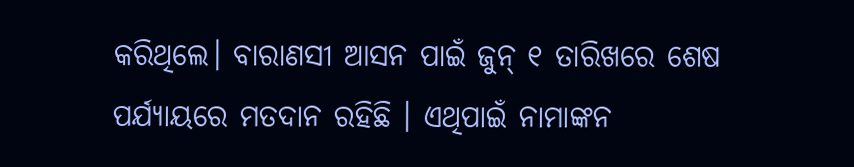କରିଥିଲେ। ବାରାଣସୀ ଆସନ ପାଇଁ ଜୁନ୍ ୧ ତାରିଖରେ ଶେଷ ପର୍ଯ୍ୟାୟରେ ମତଦାନ ରହିଛି । ଏଥିପାଇଁ ନାମାଙ୍କନ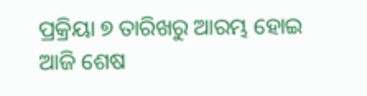ପ୍ରକ୍ରିୟା ୭ ତାରିଖରୁ ଆରମ୍ଭ ହୋଇ ଆଜି ଶେଷ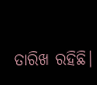ତାରିଖ ରହିଛି।